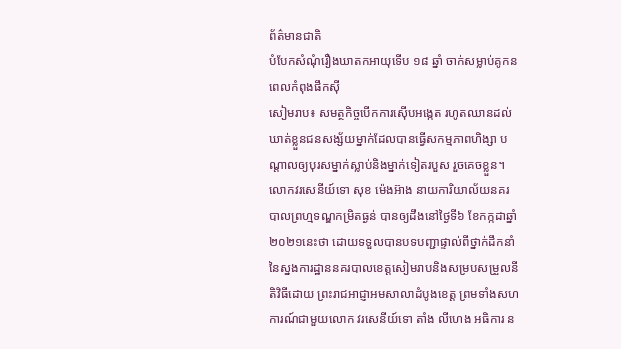ព័ត៌មានជាតិ
បំបែកសំណុំរឿងឃាតកអាយុទើប ១៨ ឆ្នាំ ចាក់សម្លាប់គូកនពេលកំពុងផឹកស៊ី
សៀមរាប៖ សមត្ថកិច្ចបើកការស៊ើបអង្កេត រហូតឈានដល់ឃាត់ខ្លួនជនសង្ស័យម្នាក់ដែលបានធ្វើសកម្មភាពហិង្សា បណ្តាលឲ្យបុរសម្នាក់ស្លាប់និងម្នាក់ទៀតរបួស រួចគេចខ្លួន។
លោកវរសេនីយ៍ទោ សុខ ម៉េងអ៊ាង នាយការិយាល័យនគរបាលព្រហ្មទណ្ឌកម្រិតធ្ងន់ បានឲ្យដឹងនៅថ្ងៃទី៦ ខែកក្កដាឆ្នាំ២០២១នេះថា ដោយទទួលបានបទបញ្ជាផ្ទាល់ពីថ្នាក់ដឹកនាំនៃស្នងការដ្ឋាននគរបាលខេត្តសៀមរាបនិងសម្របសម្រួលនីតិវិធីដោយ ព្រះរាជអាជ្ញាអមសាលាដំបូងខេត្ត ព្រមទាំងសហការណ៍ជាមួយលោក វរសេនីយ៍ទោ តាំង លីហេង អធិការ ន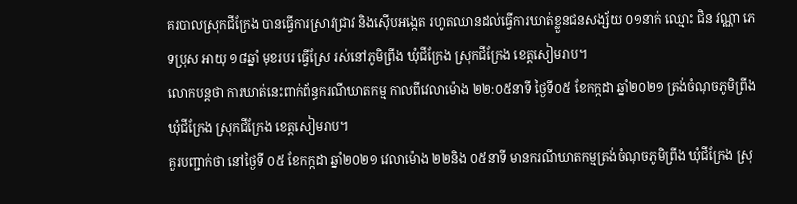គរបាលស្រុកជីក្រែង បានធ្វើការស្រាវជ្រាវ និងស៊ើបអង្កេត រហូតឈានដល់ធ្វើការឃាត់ខ្លួនជនសង្ស័យ ០១នាក់ ឈ្មោះ ជិន វណ្ណា ភេទប្រុស អាយុ ១៨ឆ្នាំ មុខរបរ ធ្វើស្រែ រស់នៅភូមិព្រីង ឃុំជីក្រែង ស្រុកជីក្រែង ខេត្តសៀមរាប។
លោកបន្តថា ការឃាត់នេះពាក់ព័ន្ធករណីឃាតកម្ម កាលពីវេលាម៉ោង ២២:០៥នាទី ថ្ងៃទី០៥ ខែកក្កដា ឆ្នាំ២០២១ ត្រង់ចំណុចភូមិព្រីង ឃុំជីក្រែង ស្រុកជីក្រែង ខេត្តសៀមរាប។
គួរបញ្ជាក់ថា នៅថ្ងៃទី ០៥ ខែកក្កដា ឆ្នាំ២០២១ វេលាម៉ោង ២២និង ០៥នាទី មានករណីឃាតកម្មត្រង់ចំណុចភូមិព្រីង ឃុំជីក្រែង ស្រុ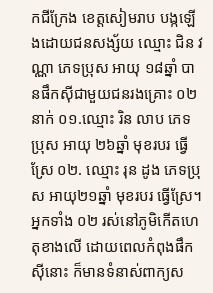កជីក្រែង ខេត្តសៀមរាប បង្កឡើងដោយជនសង្ស័យ ឈ្មោះ ជិន វណ្ណា ភេទប្រុស អាយុ ១៨ឆ្នាំ បានផឹកស៊ីជាមួយជនរងគ្រោះ ០២នាក់ ០១.ឈ្មោះ រិន លាប ភេទ ប្រុស អាយុ ២៦ឆ្នាំ មុខរបរ ធ្វើស្រែ ០២. ឈ្មោះ រុន ដូង ភេទប្រុស អាយុ២១ឆ្នាំ មុខរបរ ធ្វើស្រែ។ អ្នកទាំង ០២ រស់នៅភូមិកើតហេតុខាងលើ ដោយពេលកំពុងផឹកស៊ីនោះ ក៏មានទំនាស់ពាក្យស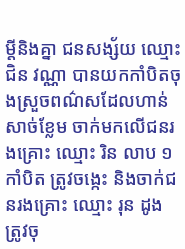ម្តីនិងគ្នា ជនសង្ស័យ ឈ្មោះ ជិន វណ្ណា បានយកកាំបិតចុងស្រួចពណ៌សដែលហាន់សាច់ខ្លែម ចាក់មកលើជនរងគ្រោះ ឈ្មោះ រិន លាប ១កាំបិត ត្រូវចង្កេះ និងចាក់ជនរងគ្រោះ ឈ្មោះ រុន ដូង ត្រូវចុ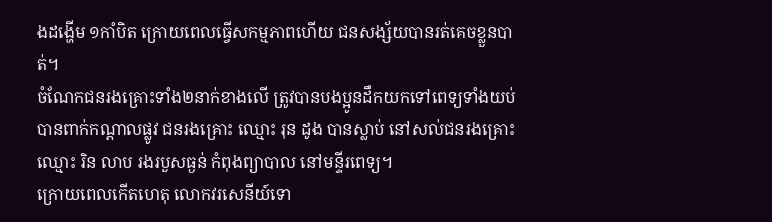ងដង្ហើម ១កាំបិត ក្រោយពេលធ្វើសកម្មភាពហើយ ជនសង្ស័យបានរត់គេចខ្លួនបាត់។
ចំណែកជនរងគ្រោះទាំង២នាក់ខាងលើ ត្រូវបានបងប្អូនដឹកយកទៅពេទ្យទាំងយប់ បានពាក់កណ្តាលផ្លូវ ជនរងគ្រោះ ឈ្មោះ រុន ដូង បានស្លាប់ នៅសល់ជនរងគ្រោះឈ្មោះ រិន លាប រងរបួសធ្ងន់ កំពុងព្យាបាល នៅមន្ទីរពេទ្យ។
ក្រោយពេលកើតហេតុ លោកវរសេនីយ៍ទោ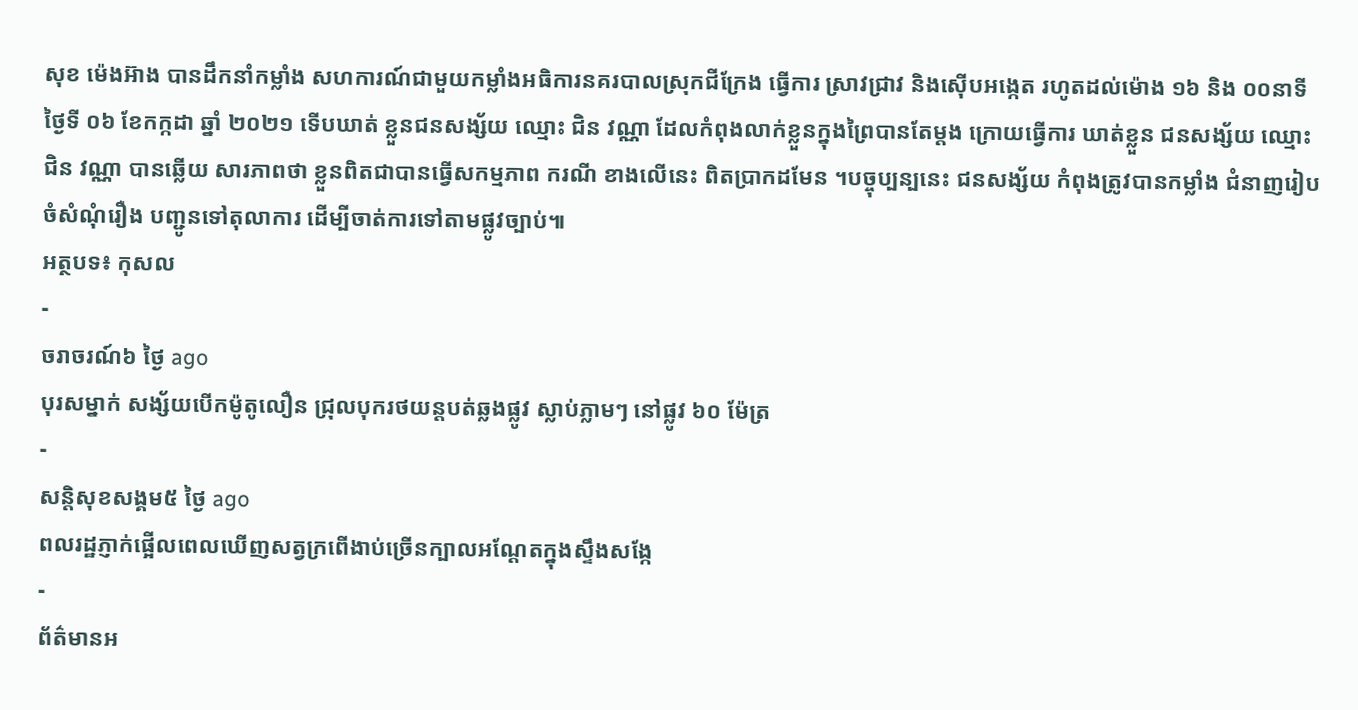សុខ ម៉េងអ៊ាង បានដឹកនាំកម្លាំង សហការណ៍ជាមួយកម្លាំងអធិការនគរបាលស្រុកជីក្រែង ធ្វើការ ស្រាវជ្រាវ និងស៊ើបអង្កេត រហូតដល់ម៉ោង ១៦ និង ០០នាទី ថ្ងៃទី ០៦ ខែកក្កដា ឆ្នាំ ២០២១ ទើបឃាត់ ខ្លួនជនសង្ស័យ ឈ្មោះ ជិន វណ្ណា ដែលកំពុងលាក់ខ្លួនក្នុងព្រៃបានតែម្តង ក្រោយធ្វើការ ឃាត់ខ្លួន ជនសង្ស័យ ឈ្មោះ ជិន វណ្ណា បានឆ្លើយ សារភាពថា ខ្លួនពិតជាបានធ្វើសកម្មភាព ករណី ខាងលើនេះ ពិតប្រាកដមែន ។បច្ចុប្បន្បនេះ ជនសង្ស័យ កំពុងត្រូវបានកម្លាំង ជំនាញរៀបចំសំណុំរឿង បញ្ជូនទៅតុលាការ ដើម្បីចាត់ការទៅតាមផ្លូវច្បាប់៕
អត្ថបទ៖ កុសល
-
ចរាចរណ៍៦ ថ្ងៃ ago
បុរសម្នាក់ សង្ស័យបើកម៉ូតូលឿន ជ្រុលបុករថយន្តបត់ឆ្លងផ្លូវ ស្លាប់ភ្លាមៗ នៅផ្លូវ ៦០ ម៉ែត្រ
-
សន្តិសុខសង្គម៥ ថ្ងៃ ago
ពលរដ្ឋភ្ញាក់ផ្អើលពេលឃើញសត្វក្រពើងាប់ច្រើនក្បាលអណ្ដែតក្នុងស្ទឹងសង្កែ
-
ព័ត៌មានអ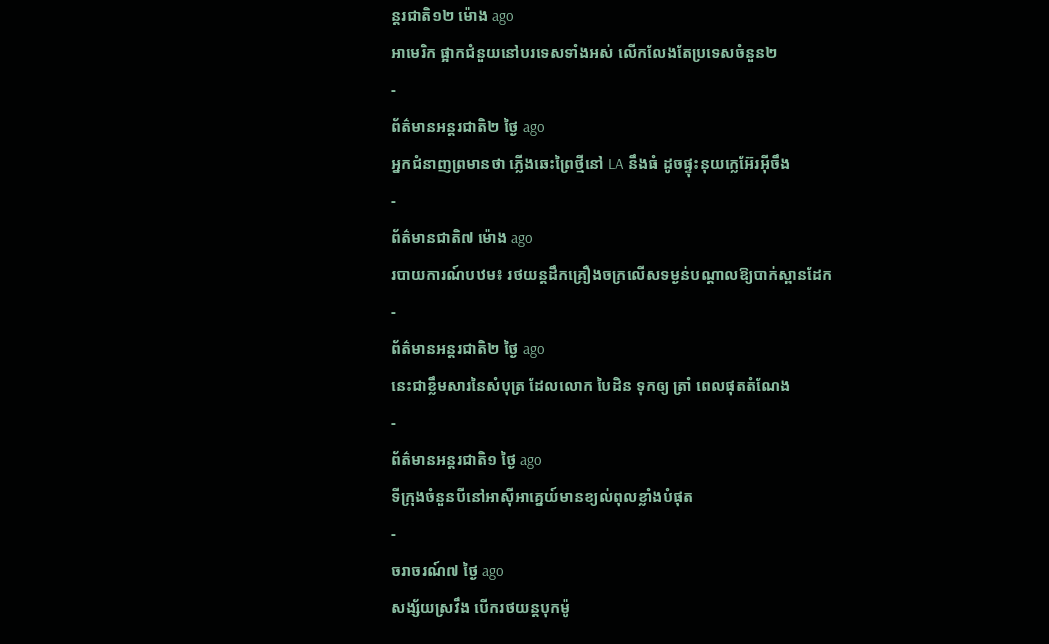ន្ដរជាតិ១២ ម៉ោង ago
អាមេរិក ផ្អាកជំនួយនៅបរទេសទាំងអស់ លើកលែងតែប្រទេសចំនួន២
-
ព័ត៌មានអន្ដរជាតិ២ ថ្ងៃ ago
អ្នកជំនាញព្រមានថា ភ្លើងឆេះព្រៃថ្មីនៅ LA នឹងធំ ដូចផ្ទុះនុយក្លេអ៊ែរអ៊ីចឹង
-
ព័ត៌មានជាតិ៧ ម៉ោង ago
របាយការណ៍បឋម៖ រថយន្តដឹកគ្រឿងចក្រលើសទម្ងន់បណ្តាលឱ្យបាក់ស្ពានដែក
-
ព័ត៌មានអន្ដរជាតិ២ ថ្ងៃ ago
នេះជាខ្លឹមសារនៃសំបុត្រ ដែលលោក បៃដិន ទុកឲ្យ ត្រាំ ពេលផុតតំណែង
-
ព័ត៌មានអន្ដរជាតិ១ ថ្ងៃ ago
ទីក្រុងចំនួនបីនៅអាស៊ីអាគ្នេយ៍មានខ្យល់ពុលខ្លាំងបំផុត
-
ចរាចរណ៍៧ ថ្ងៃ ago
សង្ស័យស្រវឹង បើករថយន្តបុកម៉ូ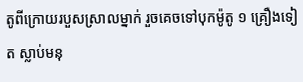តូពីក្រោយរបួសស្រាលម្នាក់ រួចគេចទៅបុកម៉ូតូ ១ គ្រឿងទៀត ស្លាប់មនុ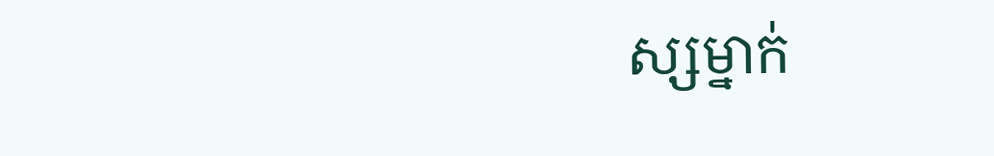ស្សម្នាក់